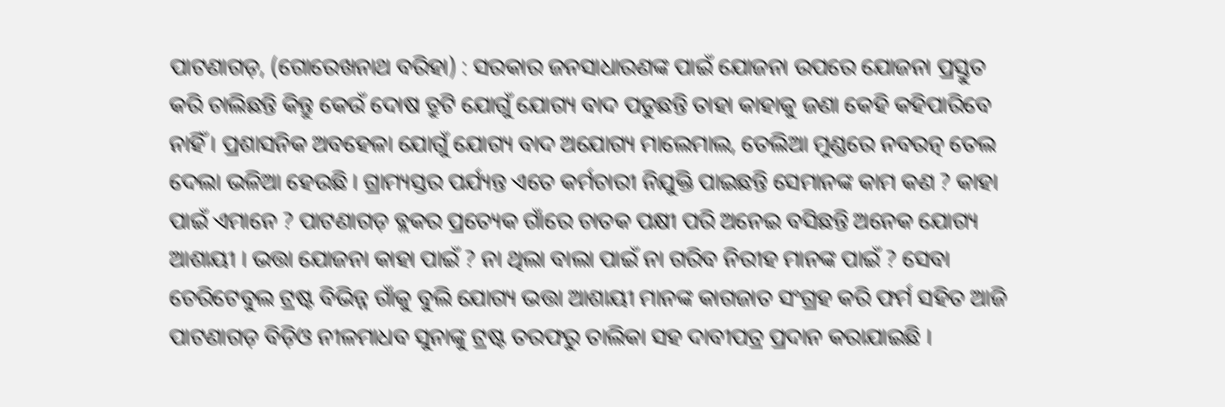ପାଟଣାଗଡ଼, (ଗୋରେଖନାଥ ବରିହା) : ସରକାର ଜନସାଧାରଣଙ୍କ ପାଇଁ ଯୋଜନା ଉପରେ ଯୋଜନା ପ୍ରସ୍ତୁତ କରି ଚାଲିଛନ୍ତି କିନ୍ତୁ କେଉଁ ଦୋଷ ତ୍ରୁଟି ଯୋଗୁଁ ଯୋଗ୍ୟ ବାଦ ପଡୁଛନ୍ତି ତାହା କାହାକୁ ଜଣା କେହି କହିପାରିବେ ନାହିଁ । ପ୍ରଶାସନିକ ଅବହେଳା ଯୋଗୁଁ ଯୋଗ୍ୟ ବାଦ ଅଯୋଗ୍ୟ ମାଲେମାଲ, ତେଲିଆ ମୁଣ୍ଡରେ ନବରତ୍ନ ତେଲ ଦେଲା ଭଳିଆ ହେଉଛି । ଗ୍ରାମ୍ୟସ୍ତର ପର୍ଯ୍ୟନ୍ତ ଏତେ କର୍ମଚାରୀ ନିଯୁକ୍ତି ପାଇଛନ୍ତି ସେମାନଙ୍କ କାମ କଣ ? କାହା ପାଇଁ ଏମାନେ ? ପାଟଣାଗଡ଼ ବ୍ଲକର ପ୍ରତ୍ୟେକ ଗାଁରେ ଚାତକ ପକ୍ଷୀ ପରି ଅନେଇ ବସିଛନ୍ତି ଅନେକ ଯୋଗ୍ୟ ଆଶାୟୀ । ଭତ୍ତା ଯୋଜନା କାହା ପାଇଁ ? ନା ଥିଲା ବାଲା ପାଇଁ ନା ଗରିବ ନିରୀହ ମାନଙ୍କ ପାଇଁ ? ସେବା ଚେରିଟେବୁଲ ଟ୍ରଷ୍ଟ ବିଭିନ୍ନ ଗାଁକୁ ବୁଲି ଯୋଗ୍ୟ ଭତ୍ତା ଆଶାୟୀ ମାନଙ୍କ କାଗଜାତ ସଂଗ୍ରହ କରି ଫର୍ମ ସହିତ ଆଜି ପାଟଣାଗଡ଼ ବିଡ଼ିଓ ନୀଳମାଧବ ସୁନାଙ୍କୁ ଟ୍ରଷ୍ଟ ତରଫରୁ ତାଲିକା ସହ ଦାବୀପତ୍ର ପ୍ରଦାନ କରାଯାଇଛି ।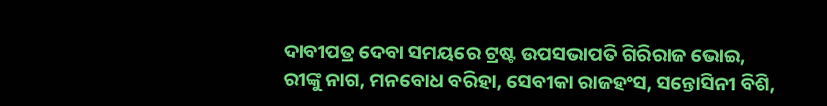ଦାବୀପତ୍ର ଦେବା ସମୟରେ ଟ୍ରଷ୍ଟ ଉପସଭାପତି ଗିରିରାଜ ଭୋଇ, ରୀଙ୍କୁ ନାଗ, ମନବୋଧ ବରିହା, ସେବୀକା ରାଜହଂସ, ସନ୍ତୋସିନୀ ବିଶି,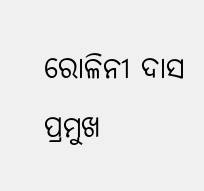ରୋଳିନୀ ଦାସ ପ୍ରମୁଖ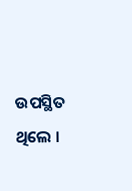ଉପସ୍ଥିତ ଥିଲେ ।